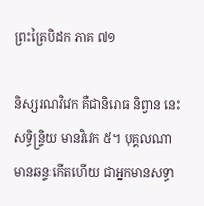ព្រះត្រៃបិដក ភាគ ៧១

និស្សរណវិវេក គឺជានិរោធ និព្វាន នេះ សទ្ធិន្ទ្រិយ មានវិវេក ៥។ បុគ្គលណា មានឆន្ទៈកើតហើយ ជាអ្នកមានសទ្ធា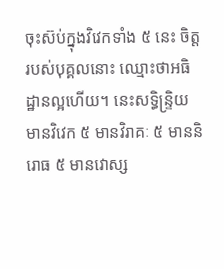ចុះស៊ប់ក្នុងវិវេកទាំង ៥ នេះ ចិត្តរបស់បុគ្គលនោះ ឈ្មោះថាអធិដ្ឋានល្អហើយ។ នេះសទ្ធិន្ទ្រិយ មានវិវេក ៥ មានវិរាគៈ ៥ មាននិរោធ ៥ មានវោស្ស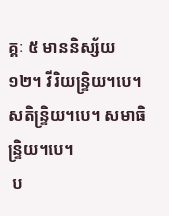គ្គៈ ៥ មាននិស្ស័យ ១២។ វីរិយន្ទ្រិយ។បេ។ សតិន្ទ្រិយ។បេ។ សមាធិន្ទ្រិយ។បេ។
 ប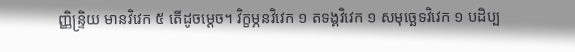ញ្ញិន្ទ្រិយ មានវិវេក ៥ តើដូចម្តេច។ វិក្ខម្ភនវិវេក ១ តទង្គវិវេក ១ សមុច្ឆេទវិវេក ១ បដិប្ប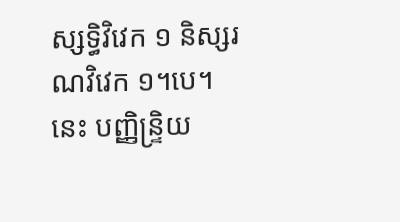ស្សទ្ធិវិវេក ១ និស្សរណវិវេក ១។បេ។ នេះ បញ្ញិន្ទ្រិយ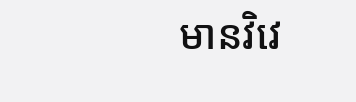មានវិវេ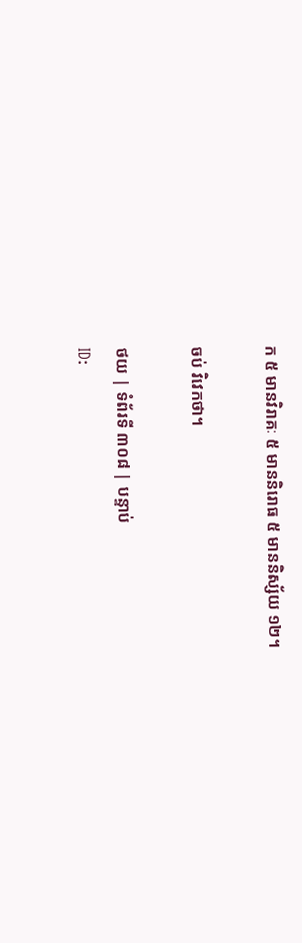ក ៥ មានវិរាគៈ ៥ មាននិរោធ ៥ មាននិស្ស័យ ១២។

ចប់ វិវេកថា។

ថយ | ទំព័រទី ៣០៨ | បន្ទាប់
ID: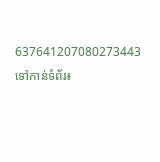637641207080273443
ទៅកាន់ទំព័រ៖